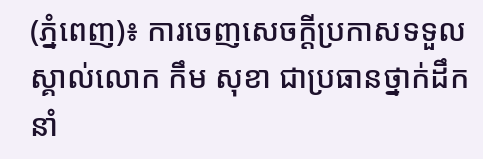(ភ្នំពេញ)៖ ការចេញសេចក្តីប្រកាសទទួលស្គាល់លោក កឹម សុខា ជាប្រធានថ្នាក់ដឹកនាំ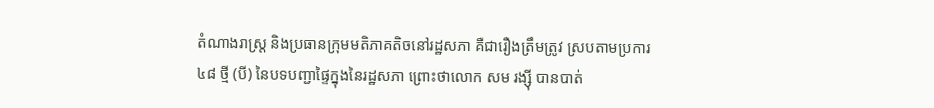តំណាងរាស្រ្ត និងប្រធានក្រុមមតិភាគតិចនៅរដ្ឋសភា គឺជារឿងត្រឹមត្រូវ ស្របតាមប្រការ ៤៨ ថ្មី (បី) នៃបទបញ្ជាផ្ទៃក្នុងនៃរដ្ឋសភា ព្រោះថាលោក សម រង្ស៊ី បានបាត់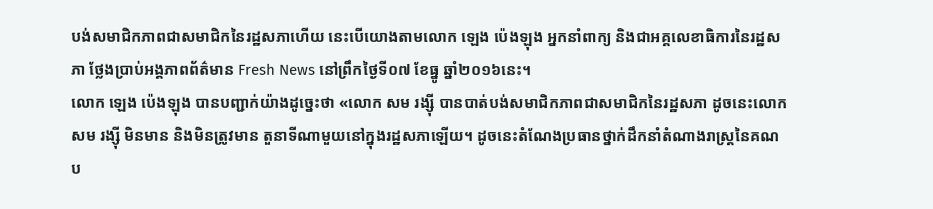បង់សមាជិកភាពជាសមាជិកនៃរដ្ឋសភាហើយ នេះបើយោងតាមលោក ឡេង ប៉េងឡុង អ្នកនាំពាក្យ និងជាអគ្គលេខាធិការនៃរដ្ឋសភា ថ្លែងប្រាប់អង្គភាពព័ត៌មាន Fresh News នៅព្រឹកថ្ងៃទី០៧ ខែធ្នូ ឆ្នាំ២០១៦នេះ។
លោក ឡេង ប៉េងឡុង បានបញ្ជាក់យ៉ាងដូច្នេះថា «លោក សម រង្ស៊ី បានបាត់បង់សមាជិកភាពជាសមាជិកនៃរដ្ឋសភា ដូចនេះលោកសម រង្ស៊ី មិនមាន និងមិនត្រូវមាន តួនាទីណាមួយនៅក្នុងរដ្ឋសភាឡើយ។ ដូចនេះតំណែងប្រធានថ្នាក់ដឹកនាំតំណាងរាស្រ្តនៃគណប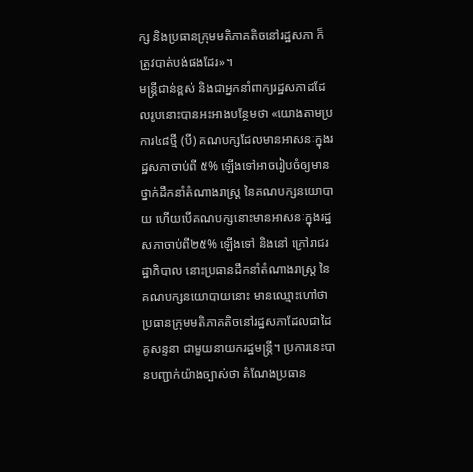ក្ស និងប្រធានក្រុមមតិភាគតិចនៅរដ្ឋសភា ក៏ត្រូវបាត់បង់ផងដែរ»។
មន្រ្តីជាន់ខ្ពស់ និងជាអ្នកនាំពាក្យរដ្ឋសភាដដែលរូបនោះបានអះអាងបន្ថែមថា «យោងតាមប្រការ៤៨ថ្មី (បី) គណបក្សដែលមានអាសនៈក្នុងរដ្ឋសភាចាប់ពី ៥% ឡើងទៅអាចរៀបចំឲ្យមានថ្នាក់ដឹកនាំតំណាងរាស្រ្ត នៃគណបក្សនយោបាយ ហើយបើគណបក្សនោះមានអាសនៈក្នុងរដ្ឋសភាចាប់ពី២៥% ឡើងទៅ និងនៅ ក្រៅរាជរដ្ឋាភិបាល នោះប្រធានដឹកនាំតំណាងរាស្រ្ត នៃគណបក្សនយោបាយនោះ មានឈ្មោះហៅថា ប្រធានក្រុមមតិភាគតិចនៅរដ្ឋសភាដែលជាដៃគូសន្ទនា ជាមួយនាយករដ្ឋមន្រ្តី។ ប្រការនេះបានបញ្ជាក់យ៉ាងច្បាស់ថា តំណែងប្រធាន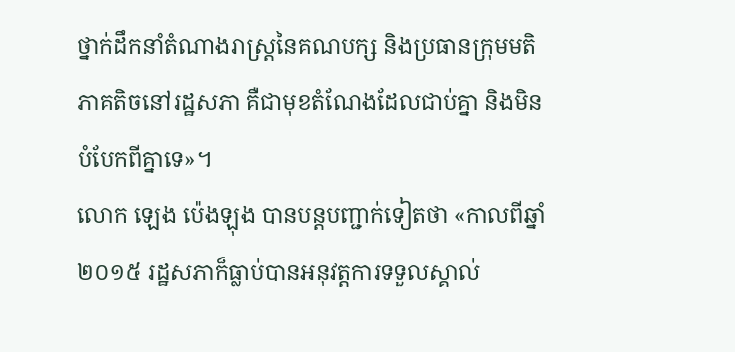ថ្នាក់ដឹកនាំតំណាងរាស្រ្តនៃគណបក្ស និងប្រធានក្រុមមតិភាគតិចនៅរដ្ឋសភា គឺជាមុខតំណែងដែលជាប់គ្នា និងមិនបំបែកពីគ្នាទេ»។
លោក ឡេង ប៉េងឡុង បានបន្តបញ្ជាក់ទៀតថា «កាលពីឆ្នាំ២០១៥ រដ្ឋសភាក៏ធ្លាប់បានអនុវត្តការទទួលស្គាល់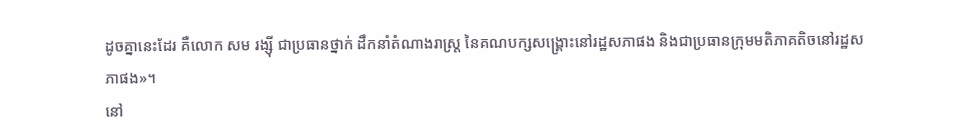ដូចគ្នានេះដែរ គឺលោក សម រង្ស៊ី ជាប្រធានថ្នាក់ ដឹកនាំតំណាងរាស្រ្ត នៃគណបក្សសង្រ្គោះនៅរដ្ឋសភាផង និងជាប្រធានក្រុមមតិភាគតិចនៅរដ្ឋសភាផង»។
នៅ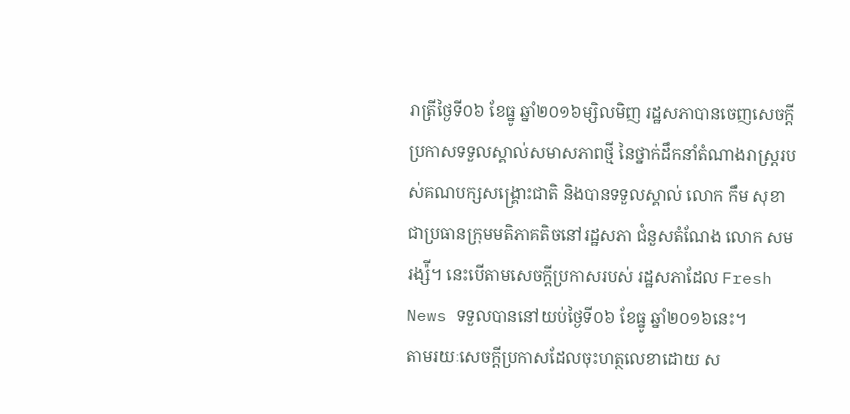រាត្រីថ្ងៃទី០៦ ខែធ្នូ ឆ្នាំ២០១៦ម្សិលមិញ រដ្ឋសភាបានចេញសេចក្តីប្រកាសទទួលស្គាល់សមាសភាពថ្មី នៃថ្នាក់ដឹកនាំតំណាងរាស្រ្តរបស់គណបក្សសង្រ្គោះជាតិ និងបានទទួលស្គាល់ លោក កឹម សុខា ជាប្រធានក្រុមមតិភាគតិចនៅរដ្ឋសភា ជំនួសតំណែង លោក សម រង្ស៉ី។ នេះបើតាមសេចក្តីប្រកាសរបស់ រដ្ឋសភាដែល Fresh News ទទួលបាននៅយប់ថ្ងៃទី០៦ ខែធ្នូ ឆ្នាំ២០១៦នេះ។
តាមរយៈសេចក្តីប្រកាសដែលចុះហត្ថលេខាដោយ ស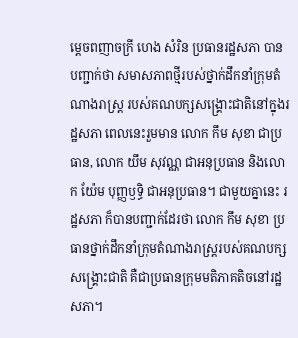ម្តេចពញាចក្រី ហេង សំរិន ប្រធានរដ្ឋសភា បានបញ្ជាក់ថា សមាសភាពថ្មីរបស់ថ្នាក់ដឹកនាំក្រុមតំណាងរាស្រ្ត របស់គណបក្សសង្រ្គោះជាតិនៅក្នុងរដ្ឋសភា ពេលនេះរួមមាន លោក កឹម សុខា ជាប្រធាន, លោក យឹម សុវណ្ណ ជាអនុប្រធាន និងលោក យ៉ែម បុញ្ញឫទ្ធិ ជាអនុប្រធាន។ ជាមួយគ្នានេះ រដ្ឋសភា ក៏បានបញ្ជាក់ដែរថា លោក កឹម សុខា ប្រធានថ្នាក់ដឹកនាំក្រុមតំណាងរាស្រ្តរបស់គណបក្សសង្គ្រោះជាតិ គឺជាប្រធានក្រុមមតិភាគតិចនៅរដ្ឋសភា។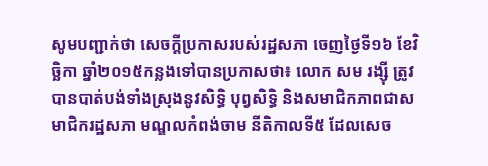សូមបញ្ជាក់ថា សេចក្តីប្រកាសរបស់រដ្ឋសភា ចេញថ្ងៃទី១៦ ខែវិច្ឆិកា ឆ្នាំ២០១៥កន្លងទៅបានប្រកាសថា៖ លោក សម រង្ស៊ី ត្រូវបានបាត់បង់ទាំងស្រុងនូវសិទ្ធិ បុព្វសិទ្ធិ និងសមាជិកភាពជាសមាជិករដ្ឋសភា មណ្ឌលកំពង់ចាម នីតិកាលទី៥ ដែលសេច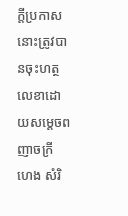ក្តីប្រកាសនោះត្រូវបានចុះហត្ថលេខាដោយសម្តេចពញាចក្រី ហេង សំរិ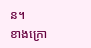ន។
ខាងក្រោ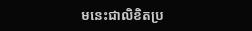មនេះជាលិខិតប្រ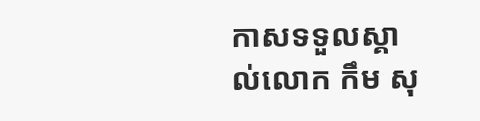កាសទទួលស្គាល់លោក កឹម សុ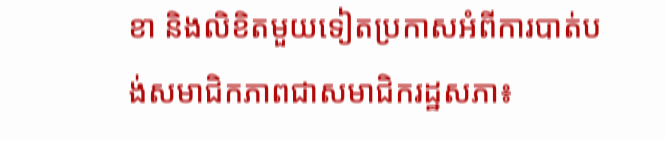ខា និងលិខិតមួយទៀតប្រកាសអំពីការបាត់បង់សមាជិកភាពជាសមាជិករដ្ឋសភា៖